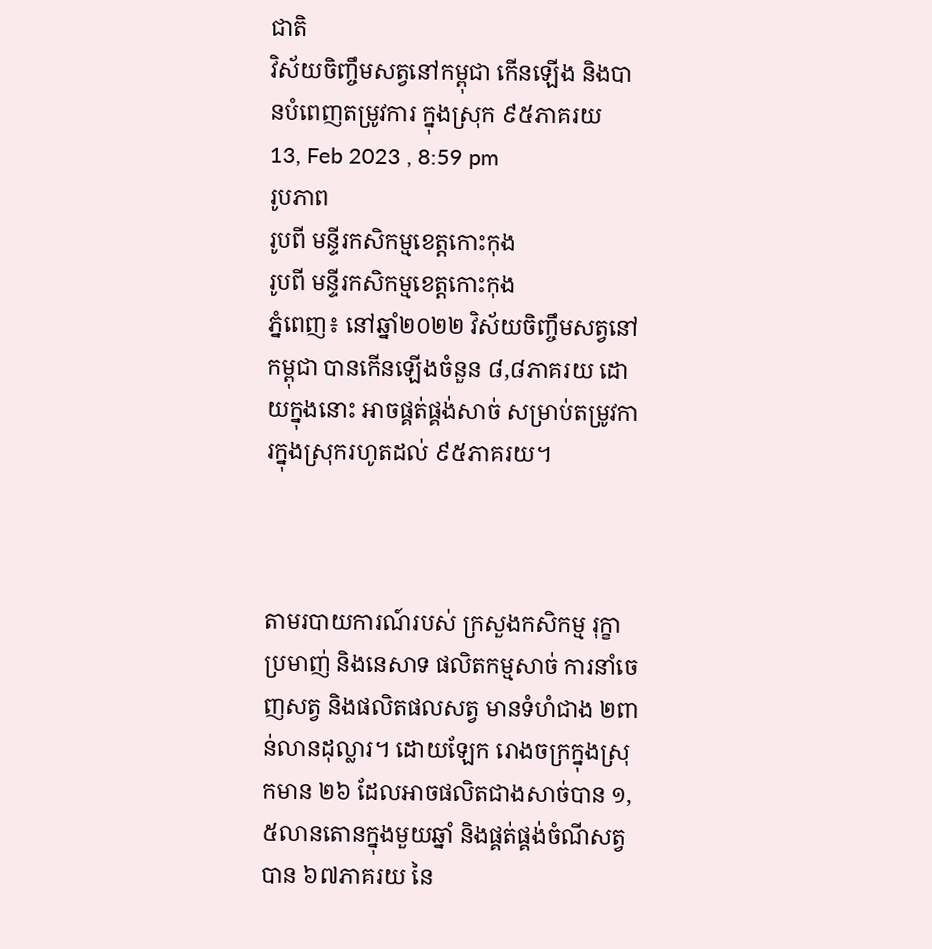ជាតិ
វិស័យចិញ្ចឹមសត្វនៅកម្ពុជា កើនឡើង និងបានបំពេញតម្រូវការ ក្នុងស្រុក ៩៥ភាគរយ
13, Feb 2023 , 8:59 pm
រូបភាព
រូបពី មន្ទីរកសិកម្មខេត្តកោះកុង
រូបពី មន្ទីរកសិកម្មខេត្តកោះកុង
ភ្នំពេញ៖ នៅឆ្នាំ២០២២ វិស័យចិញ្ចឹមសត្វនៅកម្ពុជា បានកើនឡើងចំនួន ៨,៨ភាគរយ ដោយក្នុងនោះ អាចផ្គត់ផ្គង់សាច់ សម្រាប់តម្រូវការក្នុងស្រុករហូតដល់ ៩៥ភាគរយ។



តាមរបាយការណ៍របស់ ក្រសួងកសិកម្ម រុក្ខាប្រមាញ់ និងនេសាទ ផលិតកម្មសាច់ ការនាំចេញសត្វ និងផលិតផលសត្វ មានទំហំជាង ២ពាន់លានដុល្លារ។ ដោយឡែក រោងចក្រក្នុងស្រុកមាន ២៦ ដែលអាចផលិតជាងសាច់បាន ១,៥លានតោនក្នុងមួយឆ្នាំ និងផ្គត់ផ្គង់ចំណីសត្វបាន ៦៧ភាគរយ នៃ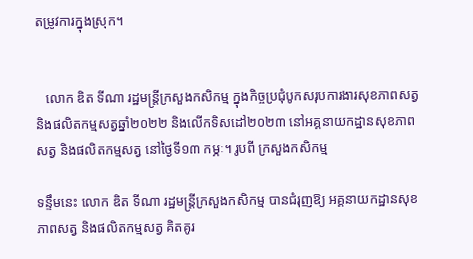តម្រូវការក្នុងស្រុក។


   លោក ឌិត ទីណា រដ្ឋមន្រ្តីក្រសួងកសិកម្ម ក្នុងកិច្ចប្រជុំបូកសរុបការងារសុខភាពសត្វ និងផលិតកម្មសត្វឆ្នាំ២០២២ និងលើកទិសដៅ២០២៣ នៅអគ្គនាយកដ្ឋានសុខភាពសត្វ និងផលិតកម្មសត្វ នៅថ្ងៃទី១៣ កម្ភៈ។ រូបពី ក្រសួងកសិកម្ម

ទន្ទឹមនេះ លោក ឌិត ទីណា រដ្ឋមន្រ្តីក្រសួងកសិកម្ម បានជំរុញឱ្យ អគ្គនាយកដ្ឋានសុខភាពសត្វ និងផលិតកម្មសត្វ គិតគូរ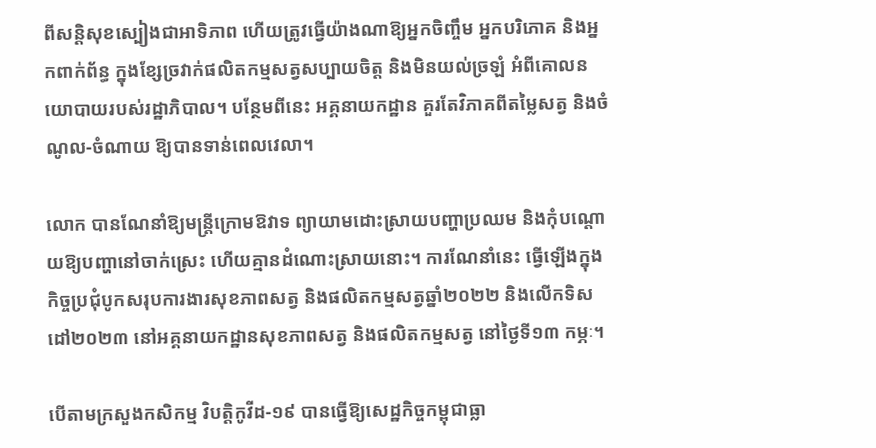ពីសន្តិសុខស្បៀងជាអាទិភាព ហើយត្រូវធ្វើយ៉ាងណាឱ្យអ្នកចិញ្ចឹម អ្នកបរិភោគ និងអ្នកពាក់ព័ន្ធ ក្នុងខ្សែច្រវាក់ផលិតកម្មសត្វសប្បាយចិត្ត និងមិនយល់ច្រឡំ អំពីគោលនយោបាយរបស់រដ្ឋាភិបាល។ បន្ថែមពីនេះ អគ្គនាយកដ្ឋាន គួរតែវិភាគពីតម្លៃសត្វ និងចំណូល-ចំណាយ ឱ្យបានទាន់ពេលវេលា។

លោក បានណែនាំឱ្យមន្ដ្រីក្រោមឱវាទ ព្យាយាមដោះស្រាយបញ្ហាប្រឈម និងកុំបណ្ដោយឱ្យបញ្ហានៅចាក់ស្រេះ ហើយគ្មានដំណោះស្រាយនោះ។ ការណែនាំនេះ ធ្វើឡើងក្នុងកិច្ចប្រជុំបូកសរុបការងារសុខភាពសត្វ និងផលិតកម្មសត្វឆ្នាំ២០២២ និងលើកទិសដៅ២០២៣ នៅអគ្គនាយកដ្ឋានសុខភាពសត្វ និងផលិតកម្មសត្វ នៅថ្ងៃទី១៣ កម្ភៈ។

បើតាមក្រសួងកសិកម្ម វិបត្តិកូវីដ-១៩ បានធ្វើឱ្យសេដ្ឋកិច្ចកម្ពុជាធ្លា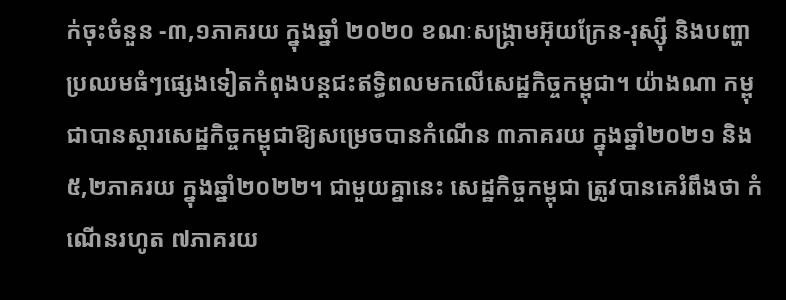ក់ចុះចំនួន -៣,១ភាគរយ ក្នុងឆ្នាំ ២០២០ ខណៈសង្គ្រាមអ៊ុយក្រែន-រុស្ស៊ី និងបញ្ហាប្រឈមធំៗផ្សេងទៀតកំពុងបន្តជះឥទ្ធិពលមកលើសេដ្ឋកិច្ចកម្ពុជា។ យ៉ាងណា កម្ពុជាបានស្តារសេដ្ឋកិច្ចកម្ពុជាឱ្យសម្រេចបានកំណើន ៣ភាគរយ ក្នុងឆ្នាំ២០២១ និង ៥,២ភាគរយ ក្នុងឆ្នាំ២០២២។ ជាមួយគ្នានេះ សេដ្ឋកិច្ចកម្ពុជា ត្រូវបានគេរំពឹងថា កំណើនរហូត ៧ភាគរយ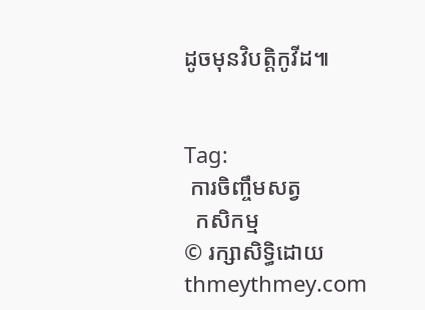ដូចមុនវិបត្តិកូវីដ៕


Tag:
 ការចិញ្ចឹមសត្វ
  កសិកម្ម
© រក្សាសិទ្ធិដោយ thmeythmey.com